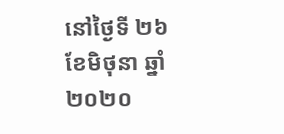នៅថ្ងៃទី ២៦ ខែមិថុនា ឆ្នាំ ២០២០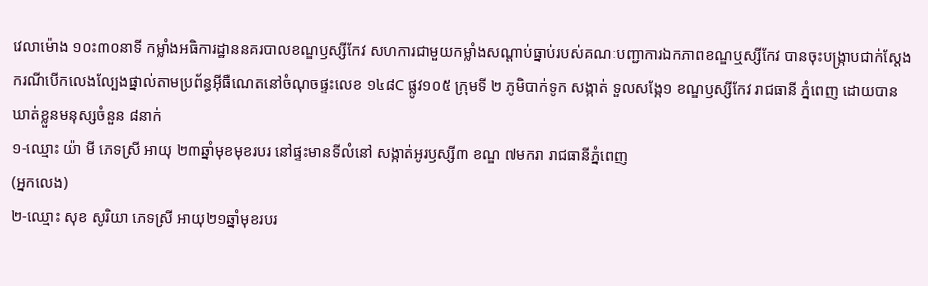វេលាម៉ោង ១០ះ៣០នាទី កម្លាំងអធិការដ្ឋាននគរបាលខណ្ឌឫស្សីកែវ សហការជាមួយកម្លាំងសណ្តាប់ធ្នាប់របស់គណៈបញ្ជាការឯកភាពខណ្ឌឬស្សីកែវ បានចុះបង្រ្កាបជាក់ស្តែងករណីបើកលេងល្បែងផ្នាល់តាមប្រព័ន្ធអ៊ីធឺណេតនៅចំណុចផ្ទះលេខ ១៤៨C ផ្លូវ១០៥ ក្រុមទី ២ ភូមិបាក់ទូក សង្កាត់ ទួលសង្កែ១ ខណ្ឌឫស្សីកែវ រាជធានី ភ្នំពេញ ដោយបានឃាត់ខ្លួនមនុស្សចំនួន ៨នាក់
១-ឈ្មោះ យ៉ា មី ភេទស្រី អាយុ ២៣ឆ្នាំមុខមុខរបរ នៅផ្ទះមានទីលំនៅ សង្កាត់អូរឫស្សី៣ ខណ្ឌ ៧មករា រាជធានីភ្នំពេញ
(អ្នកលេង)
២-ឈ្មោះ សុខ សូរិយា ភេទស្រី អាយុ២១ឆ្នាំមុខរបរ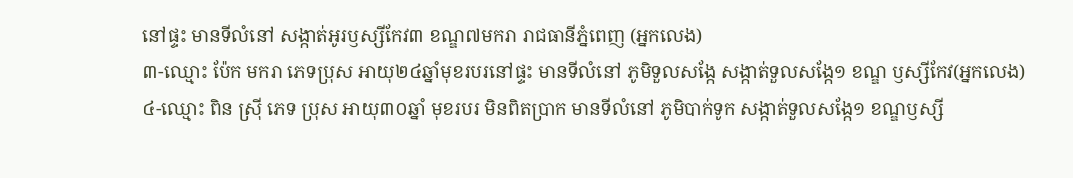នៅផ្ទះ មានទីលំនៅ សង្កាត់អូរឫស្សីកែវ៣ ខណ្ឌ៧មករា រាជធានីភ្នំពេញ (អ្នកលេង)
៣-ឈ្មោះ ប៉ែក មករា ភេទប្រុស អាយុ២៤ឆ្នាំមុខរបរនៅផ្ទះ មានទីលំនៅ ភូមិទួលសង្កែ សង្កាត់ទួលសង្កែ១ ខណ្ឌ ឫស្សីកែវ(អ្នកលេង)
៤-ឈ្មោះ ពិន ស៊្រី ភេទ ប្រុស អាយុ៣០ឆ្នាំ មុខរបរ មិនពិតប្រាក មានទីលំនៅ ភូមិបាក់ទូក សង្កាត់ទួលសង្កែ១ ខណ្ឌឫស្សី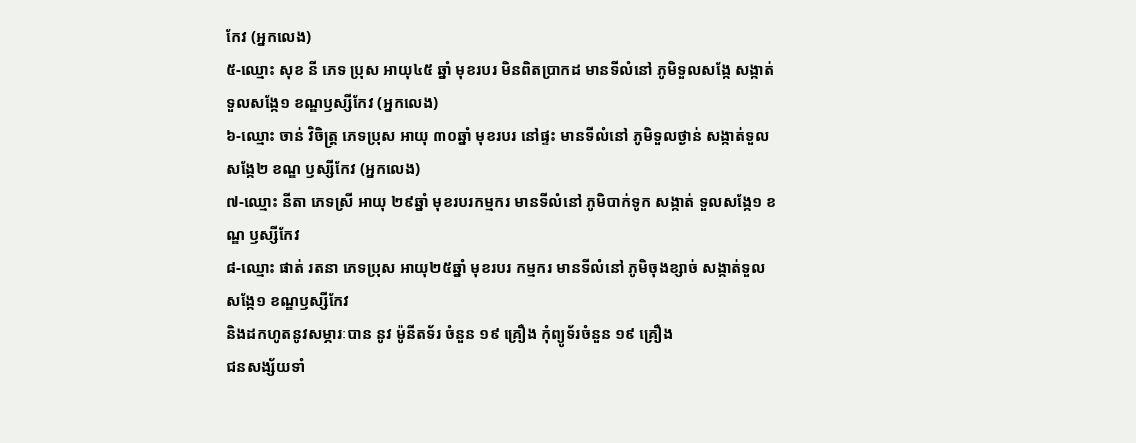កែវ (អ្នកលេង)
៥-ឈ្មោះ សុខ នី ភេទ ប្រុស អាយុ៤៥ ឆ្នាំ មុខរបរ មិនពិតប្រាកដ មានទីលំនៅ ភូមិទួលសង្កែ សង្កាត់ទួលសង្កែ១ ខណ្ឌឫស្សីកែវ (អ្នកលេង)
៦-ឈ្មោះ ចាន់ វិចិត្រ្ត ភេទប្រុស អាយុ ៣០ឆ្នាំ មុខរបរ នៅផ្ទះ មានទីលំនៅ ភូមិទួលថ្ងាន់ សង្កាត់ទួលសង្កែ២ ខណ្ឌ ឫស្សីកែវ (អ្នកលេង)
៧-ឈ្មោះ នីតា ភេទស្រី អាយុ ២៩ឆ្នាំ មុខរបរកម្មករ មានទីលំនៅ ភូមិបាក់ទូក សង្កាត់ ទួលសង្កែ១ ខណ្ឌ ឫស្សីកែវ
៨-ឈ្មោះ ផាត់ រតនា ភេទប្រុស អាយុ២៥ឆ្នាំ មុខរបរ កម្មករ មានទីលំនៅ ភូមិចុងខ្សាច់ សង្កាត់ទួលសង្កែ១ ខណ្ឌឫស្សីកែវ
និងដកហូតនូវសម្ភារៈបាន នូវ ម៉ូនីតទ័រ ចំនួន ១៩ គ្រឿង កុំព្យូទ័រចំនួន ១៩ គ្រឿង
ជនសង្ស័យទាំ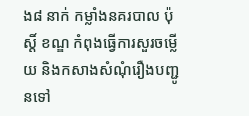ង៨ នាក់ កម្លាំងនគរបាល ប៉ុស្តិ៍ ខណ្ឌ កំពុងធ្វើការសួរចម្លើយ និងកសាងសំណុំរឿងបញ្ជូនទៅ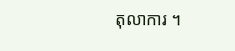តុលាការ ។